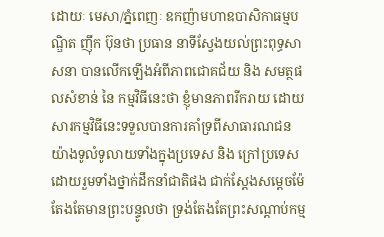ដោយៈ មេសា/ភ្នំពេញៈ ឧកញ៉ាមហាឧបាសិកាធម្មបណ្ឌិត ញ៉ឹក ប៊ុនថា ប្រធាន នាទីស្វែងយល់ព្រះពុទ្ធសាសនា បានលើកឡើងអំពីភាពជោគជ័យ និង សមត្ថផលសំខាន់ នៃ កម្មវិធីនេះថា ខ្ញុំមានភាពរីករាយ ដោយសារកម្មវិធីនេះទទួលបានការគាំទ្រពីសាធារណជនយ៉ាងទូលំទូលាយទាំងក្នុងប្រទេស និង ក្រៅប្រទេស ដោយរួមទាំងថ្នាក់ដឹកនាំជាតិផង ជាក់ស្តែងសម្តេចម៉ែ តែងតែមានព្រះបន្ទូលថា ទ្រង់តែងតែព្រះសណ្តាប់កម្ម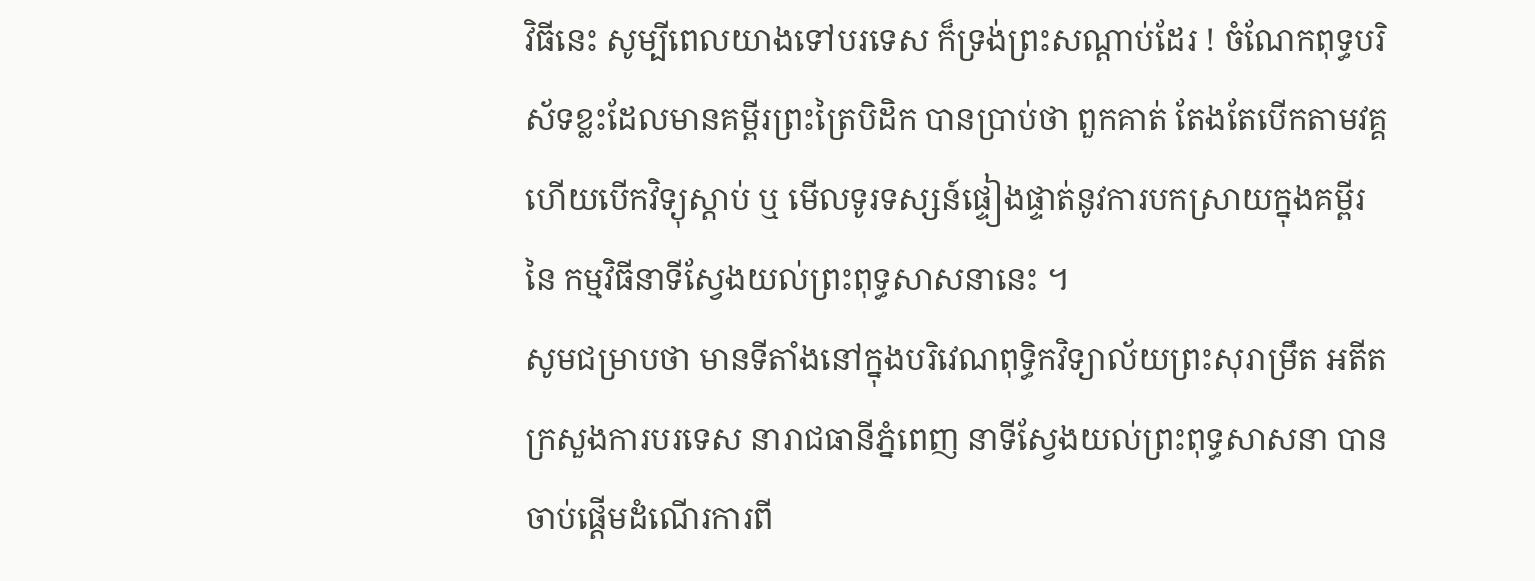វិធីនេះ សូម្បីពេលយាងទៅបរទេស ក៏ទ្រង់ព្រះសណ្តាប់ដែរ ! ចំណែកពុទ្ធបរិស័ទខ្លះដែលមានគម្ពីរព្រះត្រៃបិដិក បានប្រាប់ថា ពួកគាត់ តែងតែបើកតាមវគ្គហើយបើកវិទ្យុស្តាប់ ឬ មើលទូរទស្សន៍ផ្ទៀងផ្ទាត់នូវការបកស្រាយក្នុងគម្ពីរ នៃ កម្មវិធីនាទីស្វែងយល់ព្រះពុទ្ធសាសនានេះ ។
សូមជម្រាបថា មានទីតាំងនៅក្នុងបរិវេណពុទ្ធិកវិទ្យាល័យព្រះសុរាម្រឹត អតីតក្រសួងការបរទេស នារាជធានីភ្នំពេញ នាទីស្វែងយល់ព្រះពុទ្ធសាសនា បានចាប់ផ្តើមដំណើរការពី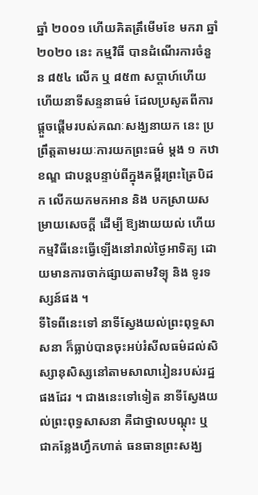ឆ្នាំ ២០០១ ហើយគិតត្រឹមើមខែ មករា ឆ្នាំ ២០២០ នេះ កម្មវិធី បានដំណើរការចំនួន ៨៥៤ លើក ឬ ៨៥៣ សប្តាហ៍ហើយ ហើយនាទីសន្ទនាធម៌ ដែលប្រសូតពីការផ្តួចផ្តើមរបស់គណៈសង្ឃនាយក នេះ ប្រព្រឹត្តតាមរយៈការយកព្រះធម៌ ម្តង ១ កឋាខណ្ឌ ជាបន្តបន្ទាប់ពីក្នុងគម្ពីរព្រះត្រៃបិដក លើកយកមកអាន និង បកស្រាយសម្រាយសេចក្តី ដើម្បី ឱ្យងាយយល់ ហើយកម្មវិធីនេះធ្វើឡើងនៅរាល់ថ្ងៃអាទិត្យ ដោយមានការចាក់ផ្សាយតាមវិទ្យុ និង ទូរទស្សន៍ផង ។
ទីទៃពីនេះទៅ នាទីស្វែងយល់ព្រះពុទ្ធសាសនា ក៏ធ្លាប់បានចុះអប់រំសីលធម៌ដល់សិស្សានុសិស្សនៅតាមសាលារៀនរបស់រដ្ឋផងដែរ ។ ជាងនេះទៅទៀត នាទីស្វែងយល់ព្រះពុទ្ធសាសនា គឺជាថ្នាលបណ្តុះ ឬ ជាកន្លែងហ្វឹកហាត់ ធនធានព្រះសង្ឃ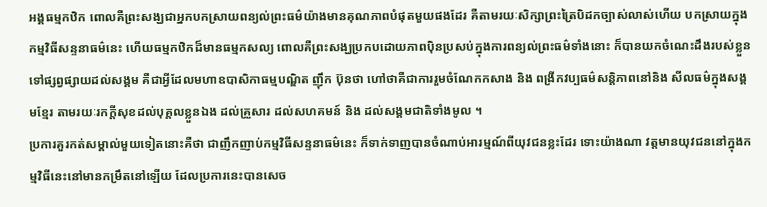អង្គធម្មកឋិក ពោលគឺព្រះសង្ឃជាអ្នកបកស្រាយពន្យល់ព្រះធម៌យ៉ាងមានគុណភាពបំផុតមួយផងដែរ គឺតាមរយៈសិក្សាព្រះត្រៃបិដកច្បាស់លាស់ហើយ បកស្រាយក្នុងកម្មវិធីសន្ទនាធម៌នេះ ហើយធម្មកឋិកដ៏មានធម្មកសល្យ ពោលគឺព្រះសង្ឃប្រកបដោយភាពប៉ិនប្រសប់ក្នុងការពន្យល់ព្រះធម៌ទាំងនោះ ក៏បានយកចំណេះដឹងរបស់ខ្លួនទៅផ្សព្វផ្សាយដល់សង្គម គឺជាអ្វីដែលមហាឧបាសិកាធម្មបណ្ឌិត ញ៉ឹក ប៊ុនថា ហៅថាគឺជាការរួមចំណែកកសាង និង ពង្រីកវប្បធម៌សន្តិភាពនៅនិង សីលធម៌ក្នុងសង្គមខ្មែរ តាមរយៈរកក្តីសុខដល់បុគ្គលខ្លួនឯង ដល់គ្រួសារ ដល់សហគមន៍ និង ដល់សង្គមជាតិទាំងមូល ។
ប្រការគួរកត់សម្គាល់មួយទៀតនោះគឺថា ជាញឹកញាប់កម្មវិធីសន្ទនាធម៌នេះ ក៏ទាក់ទាញបានចំណាប់អារម្មណ៍ពីយុវជនខ្លះដែរ ទោះយ៉ាងណា វត្តមានយុវជននៅក្នុងកម្មវិធីនេះនៅមានកម្រឹតនៅឡើយ ដែលប្រការនេះបានសេច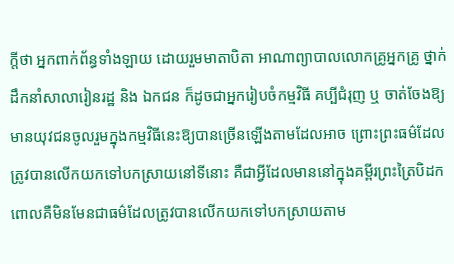ក្តីថា អ្នកពាក់ព័ន្ធទាំងឡាយ ដោយរួមមាតាបិតា អាណាព្យាបាលលោកគ្រូអ្នកគ្រូ ថ្នាក់ដឹកនាំសាលារៀនរដ្ឋ និង ឯកជន ក៏ដូចជាអ្នករៀបចំកម្មវិធី គប្បីជំរុញ ឬ ចាត់ចែងឱ្យមានយុវជនចូលរួមក្នុងកម្មវិធីនេះឱ្យបានច្រើនឡើងតាមដែលអាច ព្រោះព្រះធម៌ដែលត្រូវបានលើកយកទៅបកស្រាយនៅទីនោះ គឺជាអ្វីដែលមាននៅក្នុងគម្ពីរព្រះត្រៃបិដក ពោលគឺមិនមែនជាធម៌ដែលត្រូវបានលើកយកទៅបកស្រាយតាម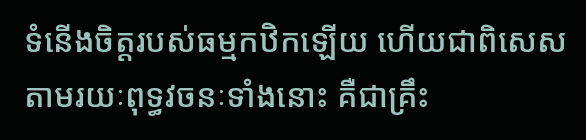ទំនើងចិត្តរបស់ធម្មកឋិកឡើយ ហើយជាពិសេស តាមរយៈពុទ្ធវចនៈទាំងនោះ គឺជាគ្រឹះ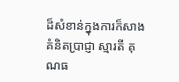ដ៏សំខាន់ក្នុងការក៏សាងគំនិតប្រាជ្ញា ស្មារតី គុណធ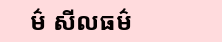ម៌ សីលធម៌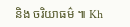និង ចរិយាធម៌ ៕ Kh